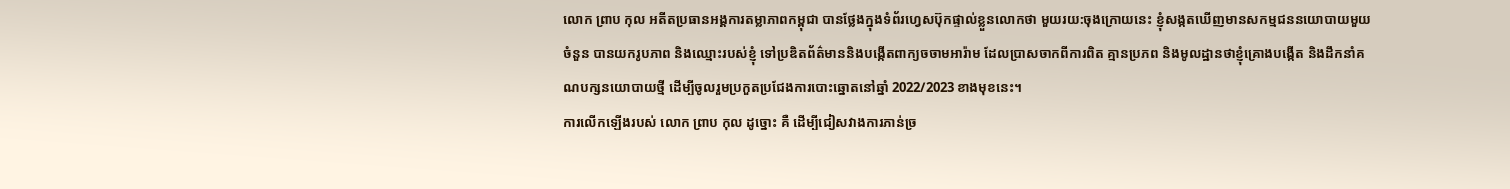លោក ព្រាប កុល អតីតប្រធានអង្គការតម្លាភាពកម្ពុជា បានថ្លែងក្នុងទំព័រហ្វេសប៊ុកផ្ទាល់ខ្លួនលោកថា មួយរយ:ចុងក្រោយនេះ ខ្ញុំសង្កតឃើញមានសកម្មជននយោបាយមួយចំនួន បានយករូបភាព និងឈ្មោះរបស់ខ្ញុំ ទៅប្រឌិតព័ត៌មាននិងបង្កើតពាក្យចចាមអារ៉ាម ដែលប្រាសចាកពីការពិត គ្មានប្រភព និងមូលដ្ឋានថាខ្ញុំគ្រោងបង្កើត និងដឹកនាំគណបក្សនយោបាយថ្មី ដើម្បីចូលរួមប្រកួតប្រជែងការបោះឆ្នោតនៅឆ្នាំ 2022/2023 ខាងមុខនេះ។
ការលើកឡើងរបស់ លោក ព្រាប កុល ដូច្នោះ គឺ ដើម្បីជៀសវាងការភាន់ច្រ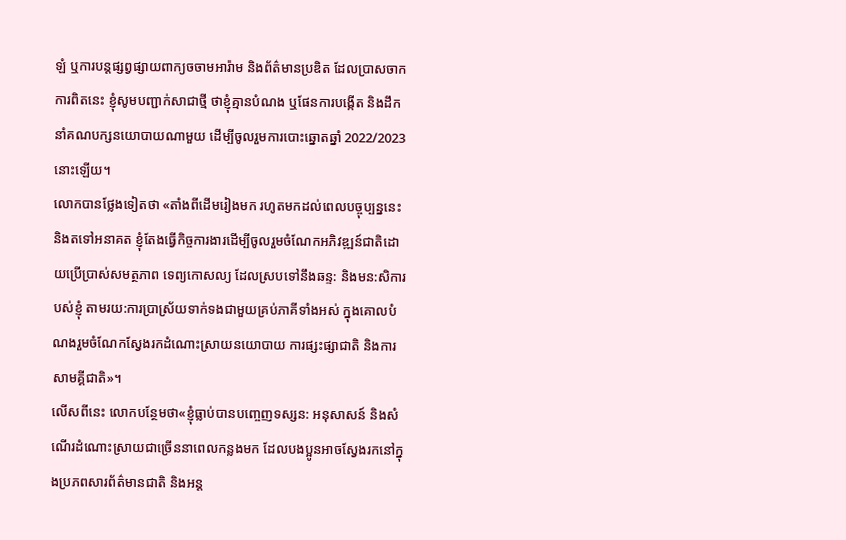ឡំ ឬការបន្តផ្សព្វផ្សាយពាក្យចចាមអារ៉ាម និងព័ត៌មានប្រឌិត ដែលប្រាសចាកការពិតនេះ ខ្ញុំសូមបញ្ជាក់សាជាថ្មី ថាខ្ញុំគ្មានបំណង ឬផែនការបង្កើត និងដឹកនាំគណបក្សនយោបាយណាមួយ ដើម្បីចូលរួមការបោះឆ្នោតឆ្នាំ 2022/2023 នោះឡើយ។
លោកបានថ្លែងទៀតថា «តាំងពីដើមរៀងមក រហូតមកដល់ពេលបច្ចុប្បន្ននេះ និងតទៅអនាគត ខ្ញុំតែងធ្វើកិច្ចការងារដើម្បីចូលរួមចំណែកអភិវឌ្ឍន៍ជាតិដោយប្រើប្រាស់សមត្ថភាព ទេព្យកោសល្យ ដែលស្របទៅនឹងឆន្ទ: និងមន:សិការបស់ខ្ញុំ តាមរយ:ការប្រាស្រ័យទាក់ទងជាមួយគ្រប់ភាគីទាំងអស់ ក្នុងគោលបំណងរួមចំណែកស្វែងរកដំណោះស្រាយនយោបាយ ការផ្សះផ្សាជាតិ និងការសាមគ្គីជាតិ»។
លើសពីនេះ លោកបន្ថែមថា«ខ្ញុំធ្លាប់បានបញ្ចេញទស្សន: អនុសាសន៍ និងសំណើរដំណោះស្រាយជាច្រើននាពេលកន្លងមក ដែលបងប្អូនអាចស្វែងរកនៅក្នុងប្រភពសារព័ត៌មានជាតិ និងអន្ត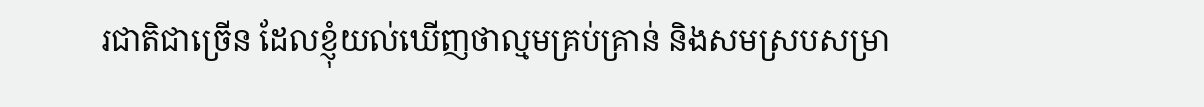រជាតិជាច្រើន ដែលខ្ញុំយល់ឃើញថាល្មមគ្រប់គ្រាន់ និងសមស្របសម្រា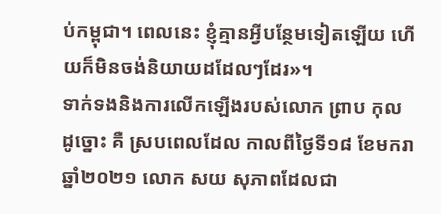ប់កម្ពុជា។ ពេលនេះ ខ្ញុំគ្មានអ្វីបន្ថែមទៀតឡើយ ហើយក៏មិនចង់និយាយដដែលៗដែរ»។
ទាក់ទងនិងការលើកឡើងរបស់លោក ព្រាប កុល ដូច្នោះ គឺ ស្របពេលដែល កាលពីថ្ងៃទី១៨ ខែមករា ឆ្នាំ២០២១ លោក សយ សុភាពដែលជា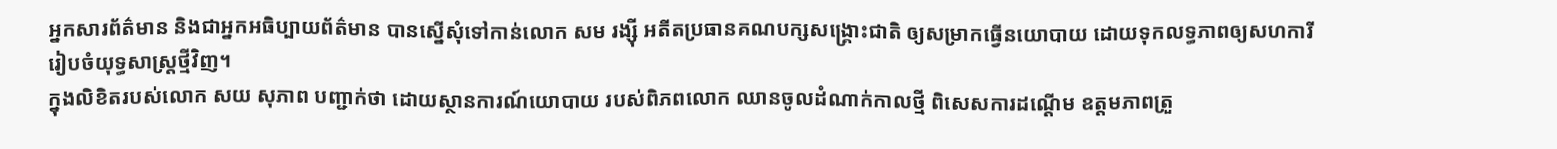អ្នកសារព័ត៌មាន និងជាអ្នកអធិប្បាយព័ត៌មាន បានស្នើសុំទៅកាន់លោក សម រង្ស៊ី អតីតប្រធានគណបក្សសង្រ្គោះជាតិ ឲ្យសម្រាកធ្វើនយោបាយ ដោយទុកលទ្ធភាពឲ្យសហការី រៀបចំយុទ្ធសាស្ត្រថ្មីវិញ។
ក្នុងលិខិតរបស់លោក សយ សុភាព បញ្ជាក់ថា ដោយស្ថានការណ៍យោបាយ របស់ពិភពលោក ឈានចូលដំណាក់កាលថ្មី ពិសេសការដណ្តើម ឧត្តមភាពត្រួ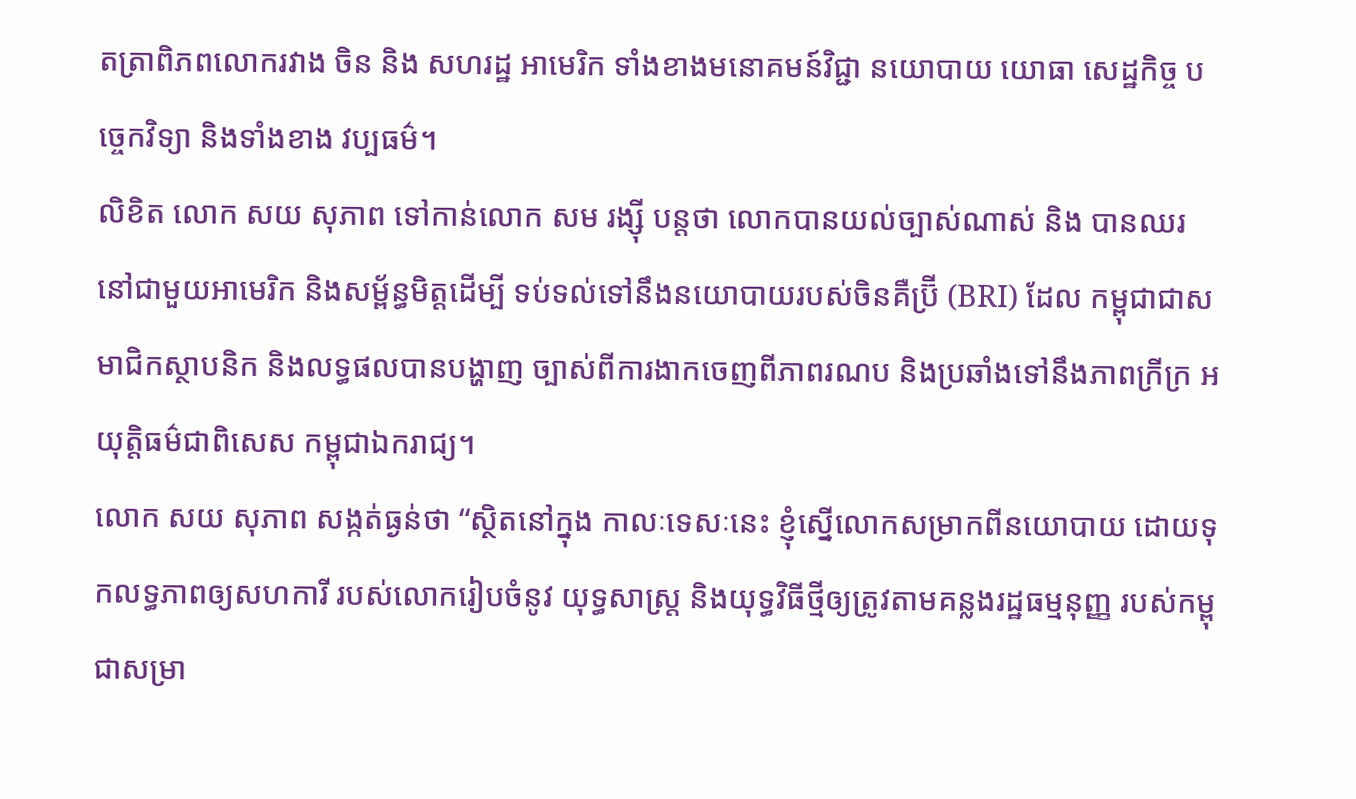តត្រាពិភពលោករវាង ចិន និង សហរដ្ឋ អាមេរិក ទាំងខាងមនោគមន៍វិជ្ជា នយោបាយ យោធា សេដ្ឋកិច្ច បច្ចេកវិទ្យា និងទាំងខាង វប្បធម៌។
លិខិត លោក សយ សុភាព ទៅកាន់លោក សម រង្ស៊ី បន្តថា លោកបានយល់ច្បាស់ណាស់ និង បានឈរនៅជាមួយអាមេរិក និងសម្ព័ន្ធមិត្តដើម្បី ទប់ទល់ទៅនឹងនយោបាយរបស់ចិនគឺប្រ៊ី (BRI) ដែល កម្ពុជាជាសមាជិកស្ថាបនិក និងលទ្ធផលបានបង្ហាញ ច្បាស់ពីការងាកចេញពីភាពរណប និងប្រឆាំងទៅនឹងភាពក្រីក្រ អយុត្តិធម៌ជាពិសេស កម្ពុជាឯករាជ្យ។
លោក សយ សុភាព សង្កត់ធ្ងន់ថា “ស្ថិតនៅក្នុង កាលៈទេសៈនេះ ខ្ញុំស្នើលោកសម្រាកពីនយោបាយ ដោយទុកលទ្ធភាពឲ្យសហការី របស់លោករៀបចំនូវ យុទ្ធសាស្ត្រ និងយុទ្ធវិធីថ្មីឲ្យត្រូវតាមគន្លងរដ្ឋធម្មនុញ្ញ របស់កម្ពុជាសម្រា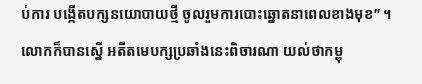ប់ការ បង្កើតបក្សនយោបាយថ្មី ចូលរួមការបោះឆ្នោតនាពេលខាងមុខ” ។
លោកក៏បានស្នើ អតីតមេបក្សប្រឆាំងនេះពិចារណា យល់ថាកម្ពុ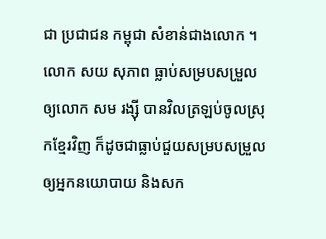ជា ប្រជាជន កម្ពុជា សំខាន់ជាងលោក ។ លោក សយ សុភាព ធ្លាប់សម្របសម្រួលឲ្យលោក សម រង្ស៊ី បានវិលត្រឡប់ចូលស្រុកខ្មែរវិញ ក៏ដូចជាធ្លាប់ជួយសម្របសម្រួលឲ្យអ្នកនយោបាយ និងសក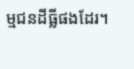ម្មជនដីធ្លីផងដែរ។